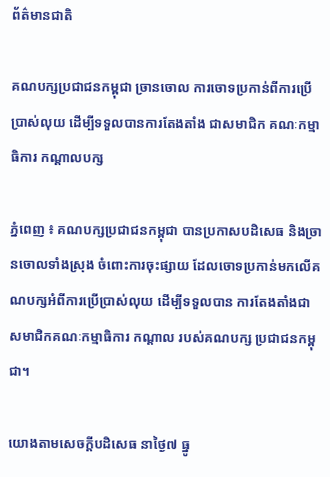ព័ត៌មានជាតិ

គណបក្សប្រជាជនកម្ពុជា ច្រានចោល ការចោទប្រកាន់ពីការប្រើប្រាស់លុយ ដើម្បីទទួលបានការតែងតាំង ជាសមាជិក គណៈកម្មាធិការ កណ្ដាលបក្ស

ភ្នំពេញ ៖ គណបក្សប្រជាជនកម្ពុជា បានប្រកាសបដិសេធ និងច្រានចោលទាំងស្រុង ចំពោះការចុះផ្សាយ ដែលចោទប្រកាន់មកលើគណបក្សអំពីការប្រើប្រាស់លុយ ដើម្បីទទួលបាន ការតែងតាំងជា សមាជិកគណៈកម្មាធិការ កណ្តាល របស់គណបក្ស ប្រជាជនកម្ពុជា។

យោងតាមសេចក្តីបដិសេធ នាថ្ងៃ៧ ធ្នូ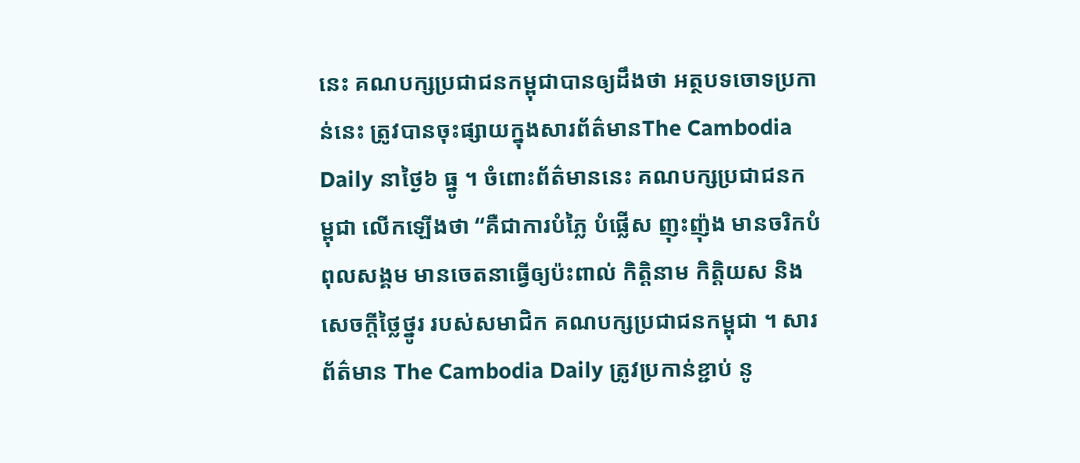នេះ គណបក្សប្រជាជនកម្ពុជាបានឲ្យដឹងថា អត្ថបទចោទប្រកាន់នេះ ត្រូវបានចុះផ្សាយក្នុងសារព័ត៌មានThe Cambodia Daily នាថ្ងៃ៦ ធ្នូ ។ ចំពោះព័ត៌មាននេះ គណបក្សប្រជាជនកម្ពុជា លើកឡើងថា “គឺជាការបំភ្លៃ បំផ្លើស ញុះញ៉ុង មានចរិកបំពុលសង្គម មានចេតនាធ្វើឲ្យប៉ះពាល់ កិត្តិនាម កិត្តិយស និងសេចក្តីថ្លៃថ្នូរ របស់សមាជិក គណបក្សប្រជាជនកម្ពុជា ។ សារព័ត៌មាន The Cambodia Daily ត្រូវប្រកាន់ខ្ជាប់ នូ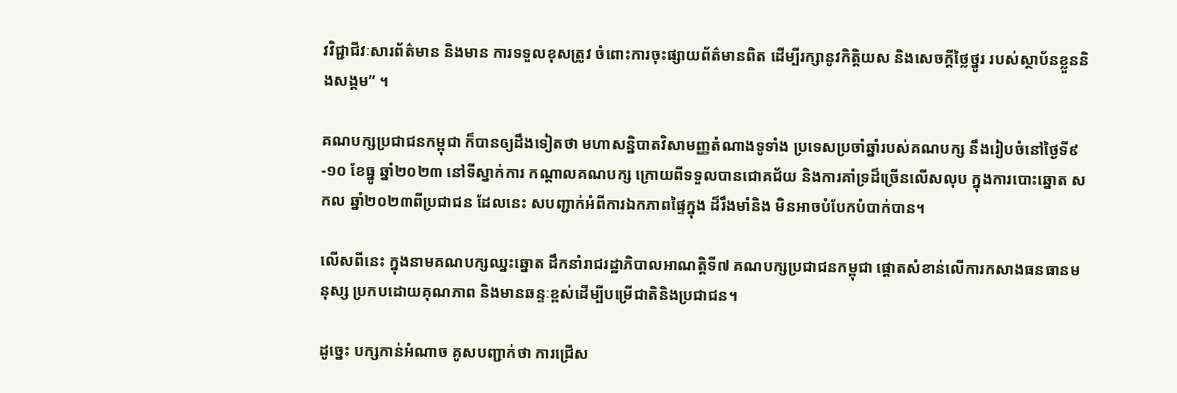វវិជ្ជាជីវៈសារព័ត៌មាន និងមាន ការទទួលខុសត្រូវ ចំពោះការចុះផ្សាយព័ត៌មានពិត ដើម្បីរក្សានូវកិត្តិយស និងសេចក្តីថ្លៃថ្នូរ របស់ស្ថាប័នខ្លួននិងសង្គម” ។

គណបក្សប្រជាជនកម្ពុជា ក៏បានឲ្យដឹងទៀតថា មហាសន្និបាតវិសាមញ្ញតំណាងទូទាំង ប្រទេសប្រចាំឆ្នាំរបស់គណបក្ស នឹងរៀបចំនៅថ្ងៃទី៩-១០ ខែធ្នូ ឆ្នាំ២០២៣ នៅទីស្នាក់ការ កណ្តាលគណបក្ស ក្រោយពីទទួលបានជោគជ័យ និងការគាំទ្រដ៏ច្រើនលើសលុប ក្នុងការបោះឆ្នោត សកល ឆ្នាំ២០២៣ពីប្រជាជន ដែលនេះ សបញ្ជាក់អំពីការឯកភាពផ្ទៃក្នុង ដ៏រឹងមាំនិង មិនអាចបំបែកបំបាក់បាន។

លើសពីនេះ ក្នុងនាមគណបក្សឈ្នះឆ្នោត ដឹកនាំរាជរដ្ឋាភិបាលអាណត្តិទី៧ គណបក្សប្រជាជនកម្ពុជា ផ្តោតសំខាន់លើការកសាងធនធានមនុស្ស ប្រកបដោយគុណភាព និងមានឆន្ទៈខ្ពស់ដើម្បីបម្រើជាតិនិងប្រជាជន។

ដូច្នេះ បក្សកាន់អំណាច គូសបញ្ជាក់ថា ការជ្រើស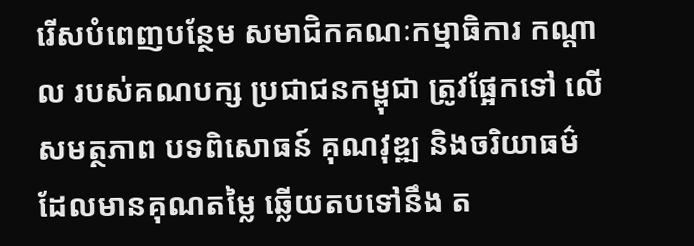រើសបំពេញបន្ថែម សមាជិកគណៈកម្មាធិការ កណ្ដាល របស់គណបក្ស ប្រជាជនកម្ពុជា ត្រូវផ្អែកទៅ លើសមត្ថភាព បទពិសោធន៍ គុណវុឌ្ឍ និងចរិយាធម៌ ដែលមានគុណតម្លៃ ឆ្លើយតបទៅនឹង ត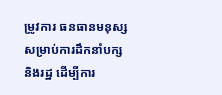ម្រូវការ ធនធានមនុស្សសម្រាប់ការដឹកនាំបក្ស និងរដ្ឋ ដើម្បីការ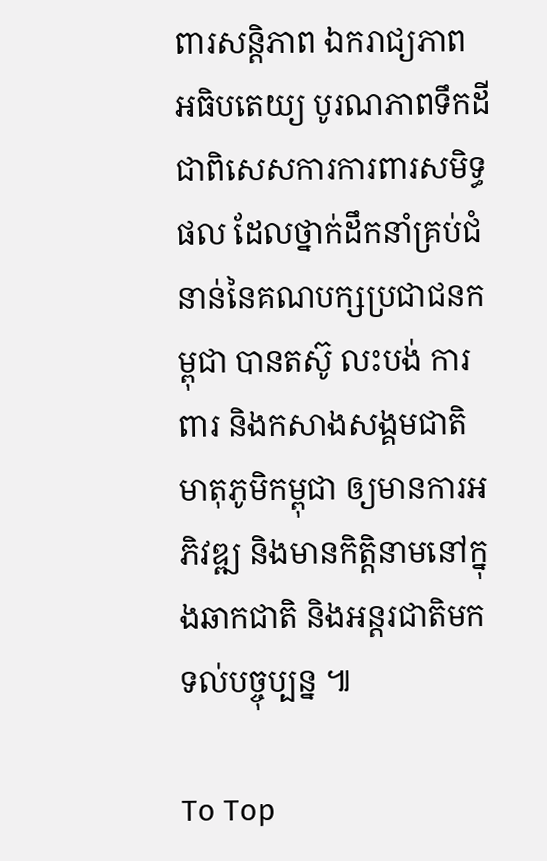ពារសន្តិភាព ឯករាជ្យភាព អធិបតេយ្យ បូរណភាពទឹកដី ជាពិសេសការការពារសមិទ្ធផល ដែលថ្នាក់ដឹកនាំគ្រប់ជំនាន់នៃគណបក្សប្រជាជនកម្ពុជា បានតស៊ូ លះបង់ ការពារ និងកសាងសង្គមជាតិ មាតុភូមិកម្ពុជា ឲ្យមានការអភិវឌ្ឍ និងមានកិត្តិនាមនៅក្នុងឆាកជាតិ និងអន្តរជាតិមក ទល់បច្ចុប្បន្ន ៕

To Top